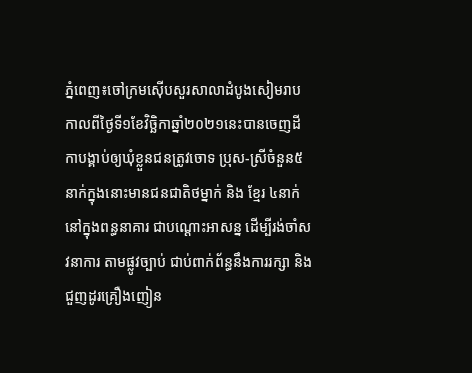ភ្នំពេញ៖ចៅក្រមស៊ើបសួរសាលាដំបូងសៀមរាបកាលពីថ្ងៃទី១ខែវិច្ឆិកាឆ្នាំ២០២១នេះបានចេញដីកាបង្គាប់ឲ្យឃុំខ្លួនជនត្រូវចោទ ប្រុស-ស្រីចំនួន៥នាក់ក្នុងនោះមានជនជាតិថម្នាក់ និង ខ្មែរ ៤នាក់ នៅក្នុងពន្ធនាគារ ជាបណ្ដោះអាសន្ន ដើម្បីរង់ចាំសវនាការ តាមផ្លូវច្បាប់ ជាប់ពាក់ព័ន្ធនឹងការរក្សា និងជួញដូរគ្រឿងញៀន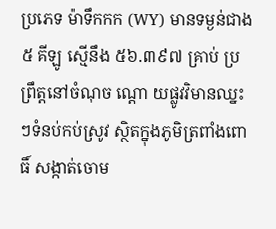ប្រភេទ ម៉ាទឹកកក (WY) មានទម្ងន់ជាង ៥ គីឡូ ស្មើនឹង ៥៦.៣៩៧ គ្រាប់ ប្រព្រឹត្តនៅចំណុច ណ្តោ យផ្លូវវិមានឈ្នះៗទំនប់កប់ស្រូវ ស្ថិតក្នុងភូមិត្រពាំងពោធិ៍ សង្កាត់ចោម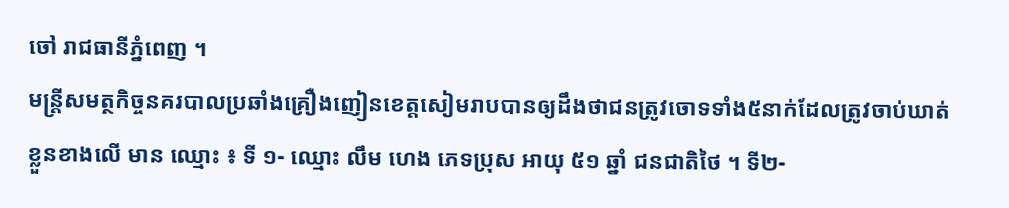ចៅ រាជធានីភ្នំពេញ ។
មន្ត្រីសមត្ថកិច្ចនគរបាលប្រឆាំងគ្រឿងញៀនខេត្តសៀមរាបបានឲ្យដឹងថាជនត្រូវចោទទាំង៥នាក់ដែលត្រូវចាប់ឃាត់ខ្លួនខាងលើ មាន ឈ្មោះ ៖ ទី ១- ឈ្មោះ លឹម ហេង ភេទប្រុស អាយុ ៥១ ឆ្នាំ ជនជាតិថៃ ។ ទី២-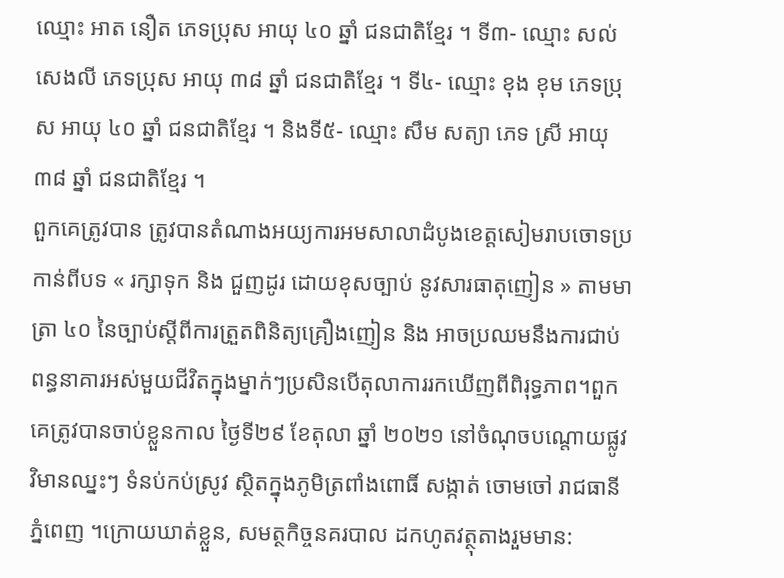ឈ្មោះ អាត នឿត ភេទប្រុស អាយុ ៤០ ឆ្នាំ ជនជាតិខ្មែរ ។ ទី៣- ឈ្មោះ សល់ សេងលី ភេទប្រុស អាយុ ៣៨ ឆ្នាំ ជនជាតិខ្មែរ ។ ទី៤- ឈ្មោះ ខុង ខុម ភេទប្រុស អាយុ ៤០ ឆ្នាំ ជនជាតិខ្មែរ ។ និងទី៥- ឈ្មោះ សឹម សត្យា ភេទ ស្រី អាយុ ៣៨ ឆ្នាំ ជនជាតិខ្មែរ ។
ពួកគេត្រូវបាន ត្រូវបានតំណាងអយ្យការអមសាលាដំបូងខេត្តសៀមរាបចោទប្រកាន់ពីបទ « រក្សាទុក និង ជួញដូរ ដោយខុសច្បាប់ នូវសារធាតុញៀន » តាមមាត្រា ៤០ នៃច្បាប់ស្តីពីការត្រួតពិនិត្យគ្រឿងញៀន និង អាចប្រឈមនឹងការជាប់ពន្ធនាគារអស់មួយជីវិតក្នុងម្នាក់ៗប្រសិនបើតុលាការរកឃើញពីពិរុទ្ធភាព។ពួកគេត្រូវបានចាប់ខ្លួនកាល ថ្ងៃទី២៩ ខែតុលា ឆ្នាំ ២០២១ នៅចំណុចបណ្តោយផ្លូវវិមានឈ្នះៗ ទំនប់កប់ស្រូវ ស្ថិតក្នុងភូមិត្រពាំងពោធិ៍ សង្កាត់ ចោមចៅ រាជធានីភ្នំពេញ ។ក្រោយឃាត់ខ្លួន, សមត្ថកិច្ចនគរបាល ដកហូតវត្ថុតាងរួមមាន: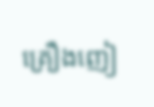គ្រឿងញៀ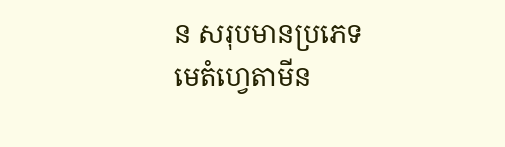ន សរុបមានប្រភេទមេតំហ្វេតាមីន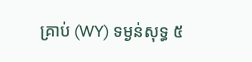គ្រាប់ (WY) ទម្ងន់សុទ្ធ ៥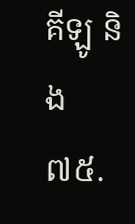គីឡូ និង ៧៥.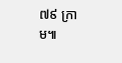៧៩ ក្រាម៕